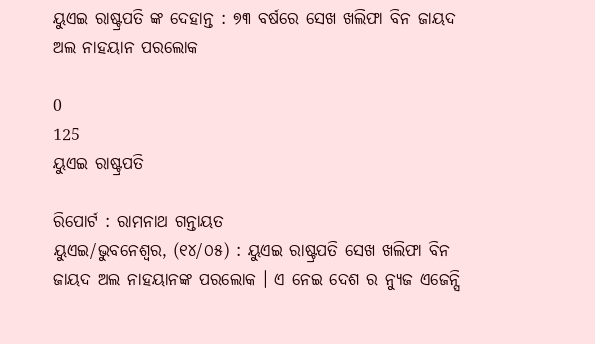ୟୁଏଇ ରାଷ୍ଟ୍ରପତି ଙ୍କ ଦେହାନ୍ତ : ୭୩ ବର୍ଷରେ ସେଖ ଖଲିଫା ବିନ ଜାୟଦ ଅଲ ନାହୟାନ ପରଲୋକ

0
125
ୟୁଏଇ ରାଷ୍ଟ୍ରପତି

ରିପୋର୍ଟ : ରାମନାଥ ଗନ୍ତାୟତ
ୟୁଏଇ/ଭୁବନେଶ୍ୱର, (୧୪/୦୫) : ୟୁଏଇ ରାଷ୍ଟ୍ରପତି ସେଖ ଖଲିଫା ବିନ ଜାୟଦ ଅଲ ନାହୟାନଙ୍କ ପରଲୋକ । ଏ ନେଇ ଦେଶ ର ନ୍ୟୁଜ ଏଜେନ୍ସି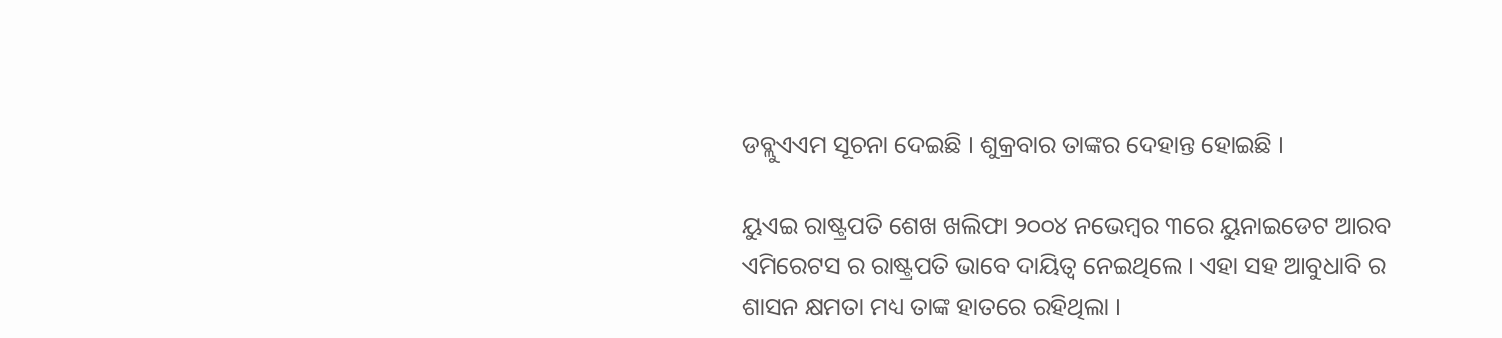ଡବ୍ଲୁଏଏମ ସୂଚନା ଦେଇଛି । ଶୁକ୍ରବାର ତାଙ୍କର ଦେହାନ୍ତ ହୋଇଛି ।

ୟୁଏଇ ରାଷ୍ଟ୍ରପତି ଶେଖ ଖଲିଫା ୨୦୦୪ ନଭେମ୍ବର ୩ରେ ୟୁନାଇଡେଟ ଆରବ ଏମିରେଟସ ର ରାଷ୍ଟ୍ରପତି ଭାବେ ଦାୟିତ୍ୱ ନେଇଥିଲେ । ଏହା ସହ ଆବୁଧାବି ର ଶାସନ କ୍ଷମତା ମଧ୍ୟ ତାଙ୍କ ହାତରେ ରହିଥିଲା ।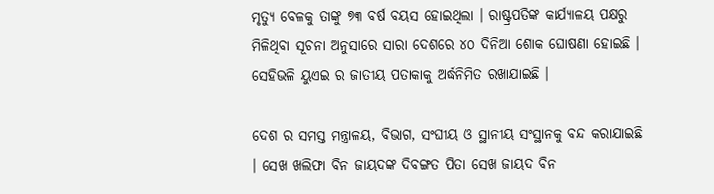ମୃତ୍ୟୁ ବେଳକୁ ତାଙ୍କୁ ୭୩ ବର୍ଷ ବୟସ ହୋଇଥିଲା । ରାଷ୍ଟ୍ରପତିଙ୍କ କାର୍ଯ୍ୟାଳୟ ପକ୍ଷରୁ ମିଳିଥିବା ସୂଚନା ଅନୁସାରେ ସାରା ଦେଶରେ ୪୦ ଦିନିଆ ଶୋକ ଘୋଷଣା ହୋଇଛି । ସେହିଭଳି ୟୁଏଇ ର ଜାତୀୟ ପତାକାକୁ ଅର୍ଦ୍ଧନିମିତ ରଖାଯାଇଛି ।

ଦେଶ ର ସମସ୍ତ ମନ୍ତ୍ରାଳୟ, ବିଭାଗ, ସଂଘୀୟ ଓ ସ୍ଥାନୀୟ ସଂସ୍ଥାନକୁ ବନ୍ଦ କରାଯାଇଛି । ସେଖ ଖଲିଫା ବିନ ଜାୟଦଙ୍କ ଦିବଙ୍ଗତ ପିତା ସେଖ ଜାୟଦ ବିନ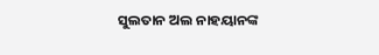ସୁଲତାନ ଅଲ ନାହୟାନଙ୍କ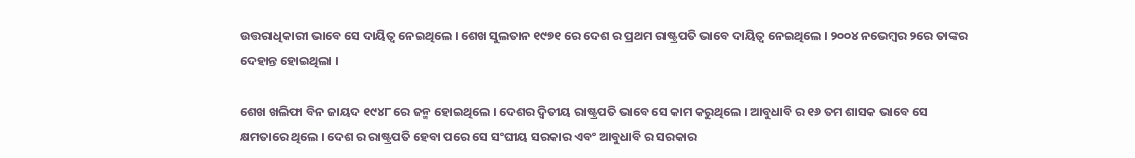ଉତ୍ତରାଧିକାରୀ ଭାବେ ସେ ଦାୟିତ୍ୱ ନେଇଥିଲେ । ଶେଖ ସୁଲତାନ ୧୯୭୧ ରେ ଦେଶ ର ପ୍ରଥମ ରାଷ୍ଟ୍ରପତି ଭାବେ ଦାୟିତ୍ୱ ନେଇଥିଲେ । ୨୦୦୪ ନଭେମ୍ବର ୨ରେ ତାଙ୍କର ଦେହାନ୍ତ ହୋଇଥିଲା ।

ଶେଖ ଖଲିଫା ବିନ ଜାୟଦ ୧୯୪୮ ରେ ଜନ୍ମ ହୋଇଥିଲେ । ଦେଶର ଦ୍ୱିତୀୟ ରାଷ୍ଟ୍ରପତି ଭାବେ ସେ କାମ କରୁଥିଲେ । ଆବୁଧାବି ର ୧୬ ତମ ଶାସକ ଭାବେ ସେ କ୍ଷମତାରେ ଥିଲେ । ଦେଶ ର ରାଷ୍ଟ୍ରପତି ହେବା ପରେ ସେ ସଂଘୀୟ ସରକାର ଏବଂ ଆବୁଧାବି ର ସରକାର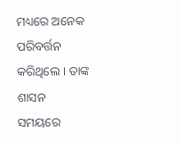ମଧ୍ୟରେ ଅନେକ ପରିବର୍ତ୍ତନ କରିଥିଲେ । ତାଙ୍କ ଶାସନ ସମୟରେ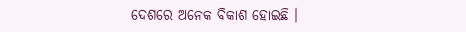ଦେଶରେ ଅନେକ ବିକାଶ ହୋଇଛି ।